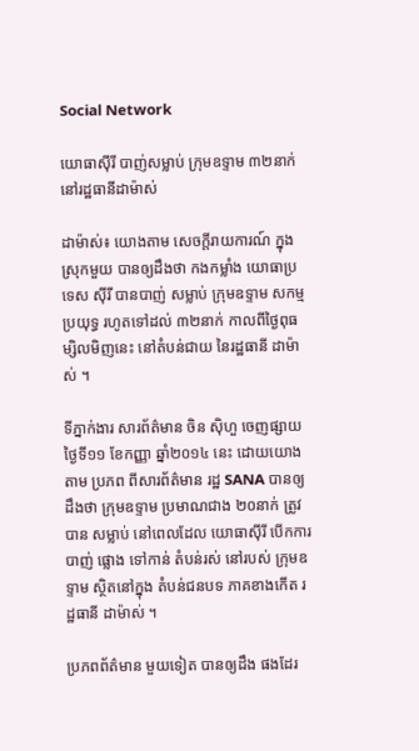Social Network

យោធាស៊ីរី បាញ់សម្លាប់ ក្រុមឧទ្ទាម ៣២នាក់ នៅរដ្ឋធានីដាម៉ាស់

ដាម៉ាស់៖ យោងតាម សេចក្ដីរាយការណ៍ ក្នុងស្រុកមួយ បានឲ្យដឹងថា កងកម្លាំង យោធាប្រទេស ស៊ីរី បានបាញ់ សម្លាប់ ក្រុមឧទ្ទាម សកម្មប្រយុទ្ធ រហូតទៅដល់ ៣២នាក់ កាលពីថ្ងៃពុធ ម្សិលមិញនេះ នៅតំបន់ជាយ នៃរដ្ឋធានី ដាម៉ាស់ ។

ទីភ្នាក់ងារ សារព័ត៌មាន ចិន ស៊ិហួ ចេញផ្សាយ ថ្ងៃទី១១ ខែកញ្ញា ឆ្នាំ២០១៤ នេះ ដោយយោងតាម ប្រភព ពីសារព័ត៌មាន រដ្ឋ SANA បានឲ្យដឹងថា ក្រុមឧទ្ទាម ប្រមាណជាង ២០នាក់ ត្រូវបាន សម្លាប់ នៅពេលដែល យោធាស៊ីរី បើកការបាញ់ ផ្លោង ទៅកាន់ តំបន់រស់ នៅរបស់ ក្រុមឧទ្ទាម ស្ថិតនៅក្នុង តំបន់ជនបទ ភាគខាងកើត រដ្ឋធានី ដាម៉ាស់ ។

ប្រភពព័ត៌មាន មួយទៀត បានឲ្យដឹង ផងដែរ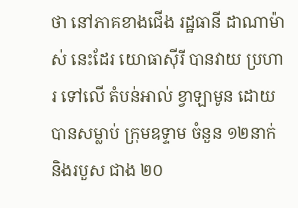ថា នៅភាគខាងជើង រដ្ឋធានី ដាណាម៉ាស់ នេះដែរ យោធាស៊ីរី បានវាយ ប្រហារ ទៅលើ តំបន់អាល់ ខ្វាឡាមូន ដោយបានសម្លាប់ ក្រុមឧទ្ទាម ចំនួន ១២នាក់ និងរបួស ជាង ២០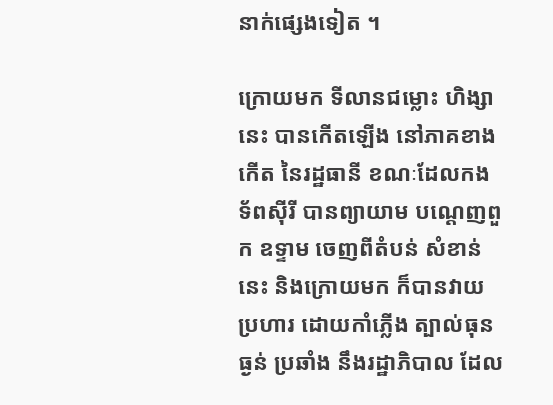នាក់ផ្សេងទៀត ។

ក្រោយមក ទីលានជម្លោះ ហិង្សានេះ បានកើតឡើង នៅភាគខាងកើត នៃរដ្ឋធានី ខណៈដែលកង ទ័ពស៊ីរី បានព្យាយាម បណ្ដេញពួក ឧទ្ទាម ចេញពីតំបន់ សំខាន់នេះ និងក្រោយមក ក៏បានវាយ ប្រហារ ដោយកាំភ្លើង ត្បាល់ធុនធ្ងន់ ប្រឆាំង នឹងរដ្ឋាភិបាល ដែល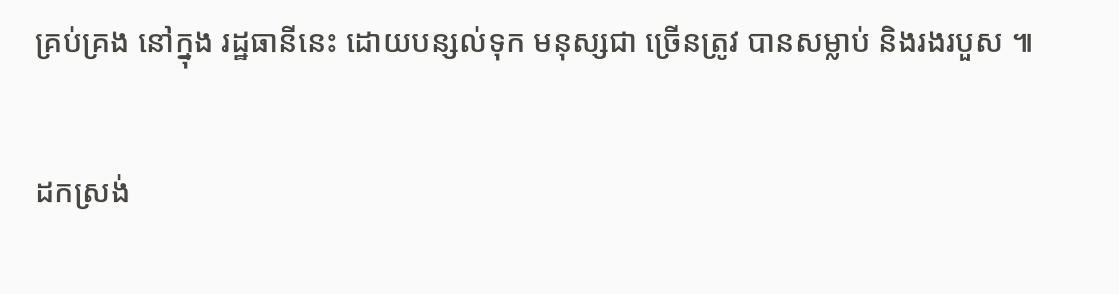គ្រប់គ្រង នៅក្នុង រដ្ឋធានីនេះ ដោយបន្សល់ទុក មនុស្សជា ច្រើនត្រូវ បានសម្លាប់ និងរងរបួស ៕

ដកស្រង់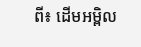ពី៖ ដើមអម្ពិល